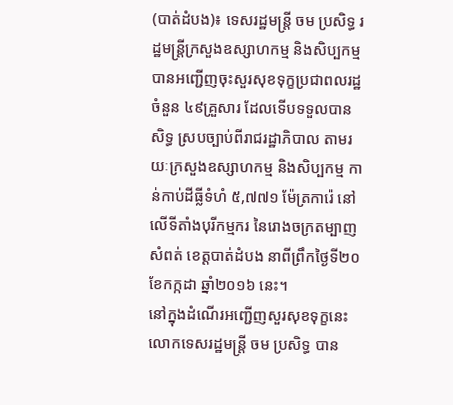(បាត់ដំបង)៖ ទេសរដ្ឋមន្ត្រី ចម ប្រសិទ្ធ រដ្ឋមន្ត្រីក្រសួងឧស្សាហកម្ម និងសិប្បកម្ម បានអញ្ជើញចុះសួរសុខទុក្ខប្រជាពលរដ្ឋ ចំនួន ៤៩គ្រួសារ ដែលទើបទទួលបានសិទ្ធ ស្របច្បាប់ពីរាជរដ្ឋាភិបាល តាមរយៈក្រសួងឧស្សាហកម្ម និងសិប្បកម្ម កាន់កាប់ដីធ្លីទំហំ ៥,៧៧១ ម៉ែត្រការ៉េ នៅលើទីតាំងបុរីកម្មករ នៃរោងចក្រតម្បាញសំពត់ ខេត្តបាត់ដំបង នាពីព្រឹកថ្ងៃទី២០ ខែកក្កដា ឆ្នាំ២០១៦ នេះ។
នៅក្នុងដំណើរអញ្ជើញសួរសុខទុក្ខនេះ លោកទេសរដ្ឋមន្ត្រី ចម ប្រសិទ្ធ បាន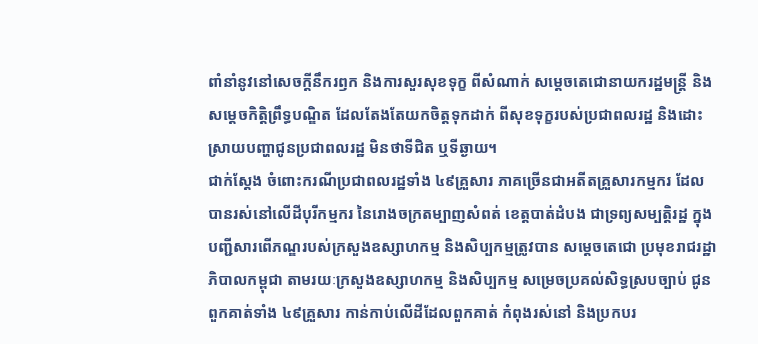ពាំនាំនូវនៅសេចក្តីនឹករឭក និងការសួរសុខទុក្ខ ពីសំណាក់ សម្តេចតេជោនាយករដ្ឋមន្រ្តី និងសម្តេចកិត្តិព្រឹទ្ធបណ្ឌិត ដែលតែងតែយកចិត្តទុកដាក់ ពីសុខទុក្ខរបស់ប្រជាពលរដ្ឋ និងដោះស្រាយបញ្ហាជូនប្រជាពលរដ្ឋ មិនថាទីជិត ឬទីឆ្ងាយ។
ជាក់ស្តែង ចំពោះករណីប្រជាពលរដ្ឋទាំង ៤៩គ្រួសារ ភាគច្រើនជាអតីតគ្រួសារកម្មករ ដែលបានរស់នៅលើដីបុរីកម្មករ នៃរោងចក្រតម្បាញសំពត់ ខេត្តបាត់ដំបង ជាទ្រព្យសម្បត្តិរដ្ឋ ក្នុងបញ្ជីសារពើភណ្ឌរបស់ក្រសួងឧស្សាហកម្ម និងសិប្បកម្មត្រូវបាន សម្តេចតេជោ ប្រមុខរាជរដ្ឋាភិបាលកម្ពុជា តាមរយៈក្រសួងឧស្សាហកម្ម និងសិប្បកម្ម សម្រេចប្រគល់សិទ្ធស្របច្បាប់ ជូនពួកគាត់ទាំង ៤៩គ្រួសារ កាន់កាប់លើដីដែលពួកគាត់ កំពុងរស់នៅ និងប្រកបរ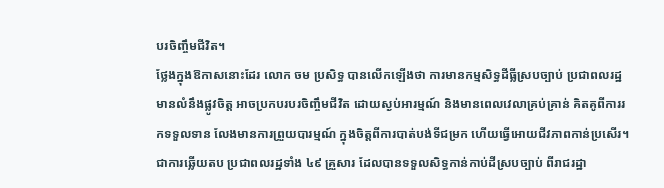បរចិញ្ចឹមជីវិត។
ថ្លែងក្នុងឱកាសនោះដែរ លោក ចម ប្រសិទ្ធ បានលើកឡើងថា ការមានកម្មសិទ្ធដីធ្លីស្របច្បាប់ ប្រជាពលរដ្ឋមានលំនឹងផ្លូវចិត្ត អាចប្រកបរបរចិញ្ចឹមជីវិត ដោយស្ងប់អារម្មណ៍ និងមានពេលវេលាគ្រប់គ្រាន់ គិតគូពីការរកទទួលទាន លែងមានការព្រួយបារម្មណ៍ ក្នុងចិត្តពីការបាត់បង់ទីជម្រក ហើយធ្វើអោយជីវភាពកាន់ប្រសើរ។
ជាការឆ្លើយតប ប្រជាពលរដ្ឋទាំង ៤៩ គ្រួសារ ដែលបានទទួលសិទ្ធកាន់កាប់ដីស្របច្បាប់ ពីរាជរដ្ឋា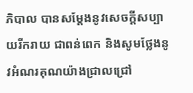ភិបាល បានសម្តែងនូវសេចក្តីសប្បាយរីករាយ ជាពន់ពេក និងសូមថ្លែងនូវអំណរគុណយ៉ាងជ្រាលជ្រៅ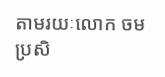តាមរយៈលោក ចម ប្រសិ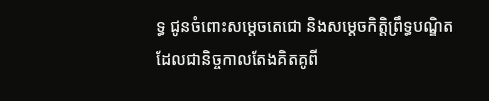ទ្ធ ជូនចំពោះសម្តេចតេជោ និងសម្តេចកិត្តិព្រឹទ្ធបណ្ឌិត ដែលជានិច្ចកាលតែងគិតគូពី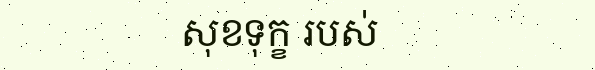សុខទុក្ខ របស់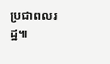ប្រជាពលរដ្ឋ៕